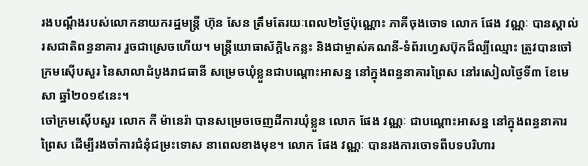រងបណ្ដឹងរបស់លោកនាយករដ្ឋមន្ត្រី ហ៊ុន សែន ត្រឹមតែរយៈពេល២ថ្ងៃប៉ុណ្ណោះ ភាគីចុងចោទ លោក ផែង វណ្ណៈ បានស្គាល់រសជាតិពន្ធនាគារ រួចជាស្រេចហើយ។ មន្ត្រីយោធាស័ក្ដិ៤កន្លះ និងជាម្ចាស់គណនី-ទំព័រហ្វេសប៊ុកដ៏ល្បីឈ្មោះ ត្រូវបានចៅក្រមស៊ើបសួរ នៃសាលាដំបូងរាជធានី សម្រេចឃុំខ្លួនជាបណ្ដោះអាសន្ន នៅក្នុងពន្ធនាគារព្រៃស នៅរសៀលថ្ងៃទី៣ ខែមេសា ឆ្នាំ២០១៩នេះ។
ចៅក្រមស៊ើបសួរ លោក កី ម៉ានេរ៉ា បានសម្រេចចេញដីការឃុំខ្លួន លោក ផែង វណ្ណៈ ជាបណ្ដោះអាសន្ន នៅក្នុងពន្ធនាគារព្រៃស ដើម្បីរងចាំការជំនុំជម្រះទោស នាពេលខាងមុខ។ លោក ផែង វណ្ណៈ បានរងការចោទពីបទបរិហារ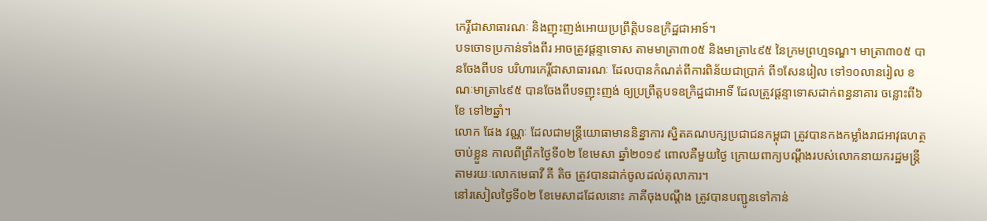កេរ្តិ៍ជាសាធារណៈ និងញុះញង់អោយប្រព្រឹត្តិបទឧក្រិដ្ឋជាអាទ៍។
បទចោទប្រកាន់ទាំងពីរ អាចត្រូវផ្តន្ទាទោស តាមមាត្រា៣០៥ និងមាត្រា៤៩៥ នៃក្រមព្រហ្មទណ្ឌ។ មាត្រា៣០៥ បានចែងពីបទ បរិហារកេរ្តិ៍ជាសាធារណៈ ដែលបានកំណត់ពីការពិន័យជាប្រាក់ ពី១សែនរៀល ទៅ១០លានរៀល ខណៈមាត្រា៤៩៥ បានចែងពីបទញុះញង់ ឲ្យប្រព្រឹត្តបទឧក្រិដ្ឋជាអាទិ៍ ដែលត្រូវផ្តន្ទាទោសដាក់ពន្ធនាគារ ចន្លោះពី៦ខែ ទៅ២ឆ្នាំ។
លោក ផែង វណ្ណៈ ដែលជាមន្ត្រីយោធាមាននិន្នាការ ស្និតគណបក្សប្រជាជនកម្ពុជា ត្រូវបានកងកម្លាំងរាជអាវុធហត្ថចាប់ខ្លួន កាលពីព្រឹកថ្ងៃទី០២ ខែមេសា ឆ្នាំ២០១៩ ពោលគឺមួយថ្ងៃ ក្រោយពាក្យបណ្ដឹងរបស់លោកនាយករដ្ឋមន្ត្រី តាមរយៈលោកមេធាវី គី តិច ត្រូវបានដាក់ចូលដល់តុលាការ។
នៅរសៀលថ្ងៃទី០២ ខែមេសាដដែលនោះ ភាគីចុងបណ្ដឹង ត្រូវបានបញ្ជូនទៅកាន់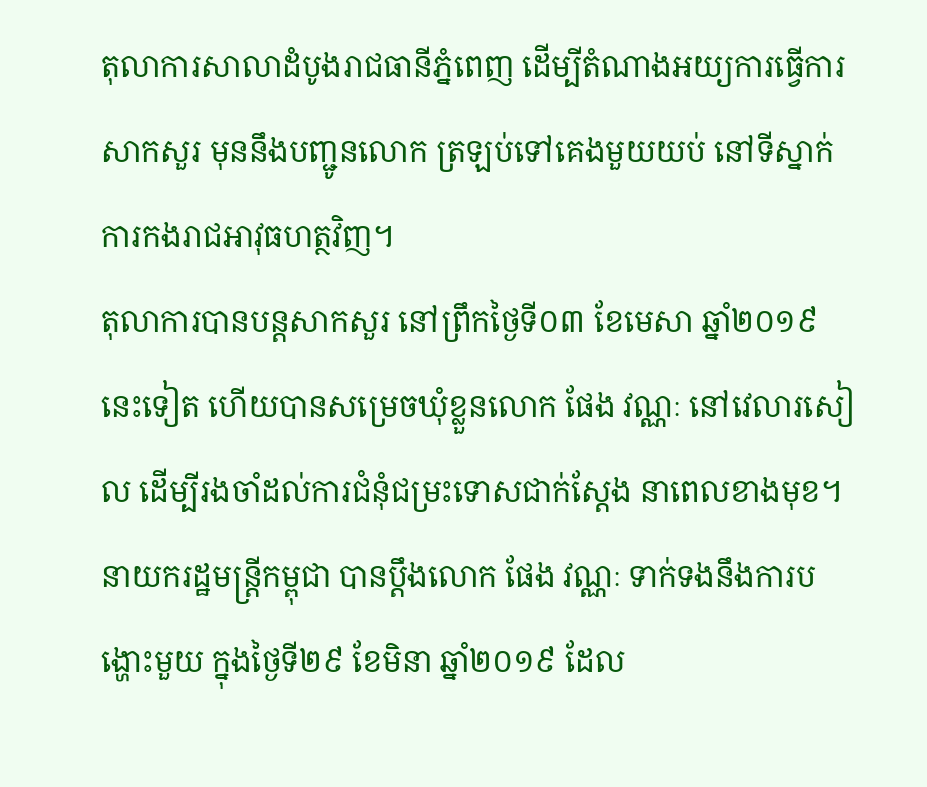តុលាការសាលាដំបូងរាជធានីភ្នំពេញ ដើម្បីតំណាងអយ្យការធ្វើការសាកសួរ មុននឹងបញ្ជូនលោក ត្រឡប់ទៅគេងមួយយប់ នៅទីស្នាក់ការកងរាជអាវុធហត្ថវិញ។
តុលាការបានបន្តសាកសួរ នៅព្រឹកថ្ងៃទី០៣ ខែមេសា ឆ្នាំ២០១៩នេះទៀត ហើយបានសម្រេចឃុំខ្លួនលោក ផែង វណ្ណៈ នៅវេលារសៀល ដើម្បីរងចាំដល់ការជំនុំជម្រះទោសជាក់ស្តែង នាពេលខាងមុខ។
នាយករដ្ឋមន្ត្រីកម្ពុជា បានប្ដឹងលោក ផែង វណ្ណៈ ទាក់ទងនឹងការបង្ហោះមួយ ក្នុងថ្ងៃទី២៩ ខែមិនា ឆ្នាំ២០១៩ ដែល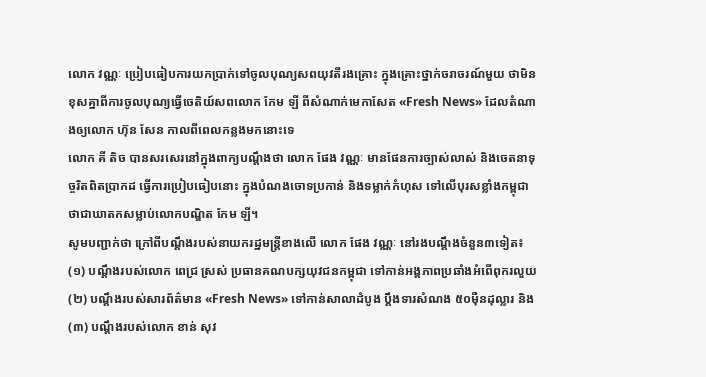លោក វណ្ណៈ ប្រៀបធៀបការយកប្រាក់ទៅចូលបុណ្យសពយុវតីរងគ្រោះ ក្នុងគ្រោះថ្នាក់ចរាចរណ៍មួយ ថាមិនខុសគ្នាពីការចូលបុណ្យធ្វើចេតិយ៍សពលោក កែម ឡី ពីសំណាក់មេកាសែត «Fresh News» ដែលតំណាងឲ្យលោក ហ៊ុន សែន កាលពីពេលកន្លងមកនោះទេ
លោក គី តិច បានសរសេរនៅក្នុងពាក្យបណ្ដឹងថា លោក ផែង វណ្ណៈ មានផែនការច្បាស់លាស់ និងចេតនាទុច្ចរិតពិតប្រាកដ ធ្វើការប្រៀបធៀបនោះ ក្នុងបំណងចោទប្រកាន់ និងទម្លាក់កំហុស ទៅលើបុរសខ្លាំងកម្ពុជា ថាជាឃាតកសម្លាប់លោកបណ្ឌិត កែម ឡី។
សូមបញ្ជាក់ថា ក្រៅពីបណ្តឹងរបស់នាយករដ្ឋមន្ត្រីខាងលើ លោក ផែង វណ្ណៈ នៅរងបណ្តឹងចំនួន៣ទៀត៖ (១) បណ្ដឹងរបស់លោក ពេជ្រ ស្រស់ ប្រធានគណបក្សយុវជនកម្ពុជា ទៅកាន់អង្គភាពប្រឆាំងអំពើពុករលួយ (២) បណ្តឹងរបស់សារព័ត៌មាន «Fresh News» ទៅកាន់សាលាដំបូង ប្តឹងទារសំណង ៥០ម៉ឺនដុល្លារ និង (៣) បណ្តឹងរបស់លោក ខាន់ សុវ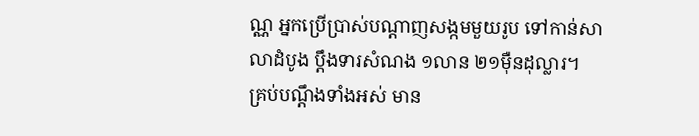ណ្ណ អ្នកប្រើប្រាស់បណ្ដាញសង្កមមួយរូប ទៅកាន់សាលាដំបូង ប្តឹងទារសំណង ១លាន ២១ម៉ឺនដុល្លារ។
គ្រប់បណ្ដឹងទាំងអស់ មាន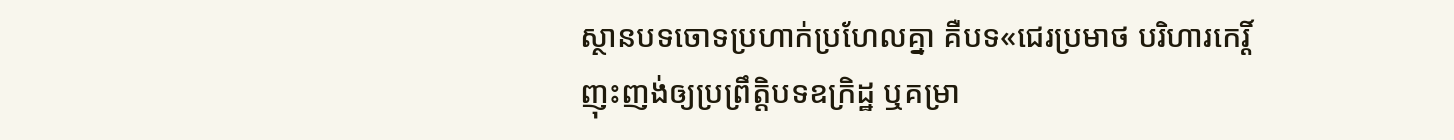ស្ថានបទចោទប្រហាក់ប្រហែលគ្នា គឺបទ«ជេរប្រមាថ បរិហារកេរ្តិ៍ ញុះញង់ឲ្យប្រព្រឹត្តិបទឧក្រិដ្ឋ ឬគម្រា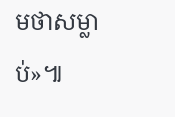មថាសម្លាប់»៕